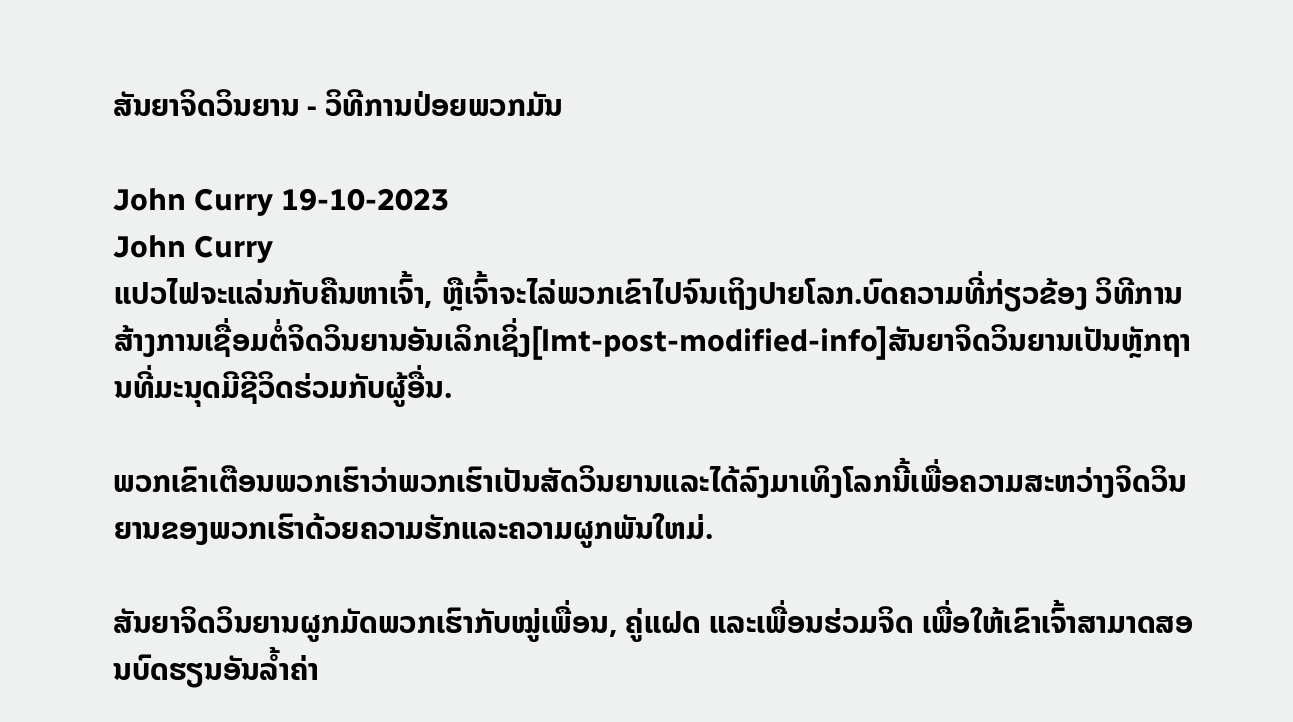ສັນຍາຈິດວິນຍານ - ວິທີການປ່ອຍພວກມັນ

John Curry 19-10-2023
John Curry
ແປວໄຟຈະແລ່ນກັບຄືນຫາເຈົ້າ, ຫຼືເຈົ້າຈະໄລ່ພວກເຂົາໄປຈົນເຖິງປາຍໂລກ.ບົດຄວາມທີ່ກ່ຽວຂ້ອງ ວິທີການສ້າງການເຊື່ອມຕໍ່ຈິດວິນຍານອັນເລິກເຊິ່ງ[lmt-post-modified-info]ສັນຍາຈິດວິນຍານເປັນຫຼັກຖານທີ່ມະນຸດມີຊີວິດຮ່ວມກັບຜູ້ອື່ນ.

ພວກເຂົາເຕືອນພວກເຮົາວ່າພວກເຮົາເປັນສັດວິນຍານແລະໄດ້ລົງມາເທິງໂລກນີ້ເພື່ອຄວາມສະຫວ່າງຈິດວິນຍານຂອງພວກເຮົາດ້ວຍຄວາມຮັກແລະຄວາມຜູກພັນໃຫມ່.

ສັນຍາຈິດວິນຍານຜູກມັດພວກເຮົາກັບໝູ່ເພື່ອນ, ຄູ່ແຝດ ແລະເພື່ອນຮ່ວມຈິດ ເພື່ອໃຫ້ເຂົາເຈົ້າສາມາດສອນບົດຮຽນອັນລ້ຳຄ່າ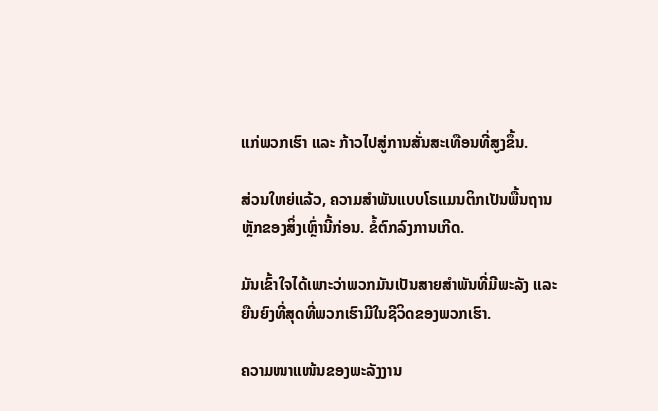ແກ່ພວກເຮົາ ແລະ ກ້າວໄປສູ່ການສັ່ນສະເທືອນທີ່ສູງຂຶ້ນ.

ສ່ວນໃຫຍ່ແລ້ວ, ຄວາມສຳພັນແບບໂຣແມນຕິກເປັນພື້ນຖານຫຼັກຂອງສິ່ງເຫຼົ່ານີ້ກ່ອນ. ຂໍ້ຕົກລົງການເກີດ.

ມັນເຂົ້າໃຈໄດ້ເພາະວ່າພວກມັນເປັນສາຍສຳພັນທີ່ມີພະລັງ ແລະ ຍືນຍົງທີ່ສຸດທີ່ພວກເຮົາມີໃນຊີວິດຂອງພວກເຮົາ.

ຄວາມໜາແໜ້ນຂອງພະລັງງານ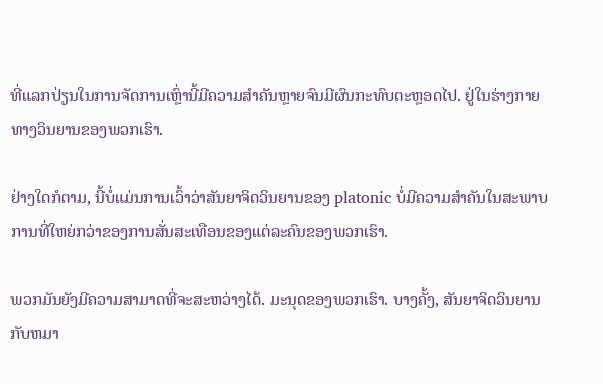ທີ່ແລກປ່ຽນໃນການຈັດການເຫຼົ່ານີ້ມີຄວາມສຳຄັນຫຼາຍຈົນມີຜົນກະທົບຕະຫຼອດໄປ. ຢູ່ໃນຮ່າງກາຍທາງວິນຍານຂອງພວກເຮົາ.

ຢ່າງໃດກໍຕາມ, ນີ້ບໍ່ແມ່ນການເວົ້າວ່າສັນຍາຈິດວິນຍານຂອງ platonic ບໍ່ມີຄວາມສໍາຄັນໃນສະພາບການທີ່ໃຫຍ່ກວ່າຂອງການສັ່ນສະເທືອນຂອງແຕ່ລະຄົນຂອງພວກເຮົາ.

ພວກມັນຍັງມີຄວາມສາມາດທີ່ຈະສະຫວ່າງໄດ້. ມະນຸດຂອງພວກເຮົາ. ບາງຄັ້ງ, ສັນຍາຈິດວິນຍານກັບຫມາ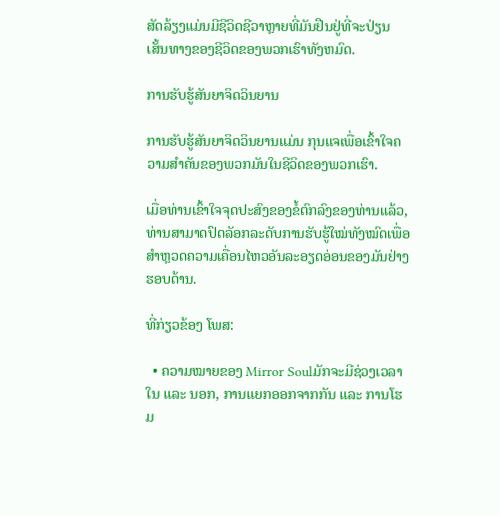ສັດລ້ຽງແມ່ນມີຊີວິດຊີວາຫຼາຍທີ່ມັນຢືນຢູ່ທີ່ຈະປ່ຽນເສັ້ນທາງຂອງຊີວິດຂອງພວກເຮົາທັງຫມົດ.

ການຮັບຮູ້ສັນຍາຈິດວິນຍານ

ການຮັບຮູ້ສັນຍາຈິດວິນຍານແມ່ນ ກຸນແຈເພື່ອເຂົ້າໃຈຄວາມສໍາຄັນຂອງພວກມັນໃນຊີວິດຂອງພວກເຮົາ.

ເມື່ອທ່ານເຂົ້າໃຈຈຸດປະສົງຂອງຂໍ້ຕົກລົງຂອງທ່ານແລ້ວ, ທ່ານສາມາດປົດລັອກລະດັບການຮັບຮູ້ໃໝ່ທັງໝົດເພື່ອສຳຫຼວດຄວາມເຄື່ອນໄຫວອັນລະອຽດອ່ອນຂອງມັນຢ່າງຮອບດ້ານ.

ທີ່ກ່ຽວຂ້ອງ ໂພສ:

  • ຄວາມໝາຍຂອງ Mirror Soulມັກຈະມີຊ່ວງເວລາໃນ ແລະ ນອກ, ການແຍກອອກຈາກກັນ ແລະ ການໂຮມ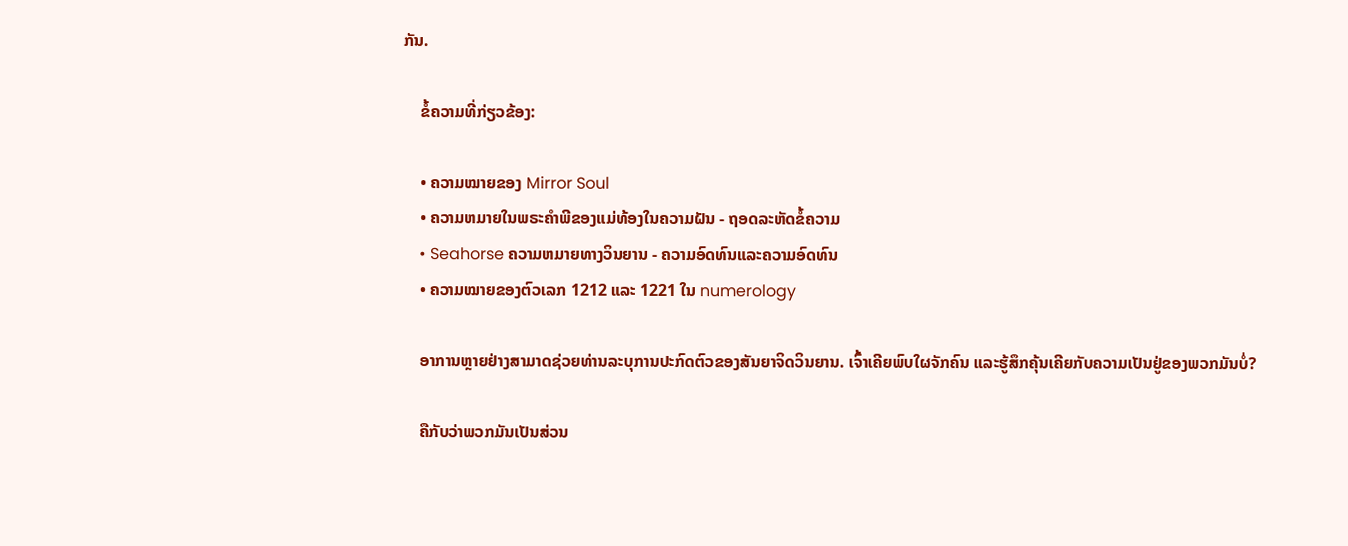ກັນ.

    ຂໍ້ຄວາມທີ່ກ່ຽວຂ້ອງ:

    • ຄວາມໝາຍຂອງ Mirror Soul
    • ຄວາມຫມາຍໃນພຣະຄໍາພີຂອງແມ່ທ້ອງໃນຄວາມຝັນ - ຖອດລະຫັດຂໍ້ຄວາມ
    • Seahorse ຄວາມຫມາຍທາງວິນຍານ - ຄວາມອົດທົນແລະຄວາມອົດທົນ
    • ຄວາມໝາຍຂອງຕົວເລກ 1212 ແລະ 1221 ໃນ numerology

    ອາການຫຼາຍຢ່າງສາມາດຊ່ວຍທ່ານລະບຸການປະກົດຕົວຂອງສັນຍາຈິດວິນຍານ. ເຈົ້າເຄີຍພົບໃຜຈັກຄົນ ແລະຮູ້ສຶກຄຸ້ນເຄີຍກັບຄວາມເປັນຢູ່ຂອງພວກມັນບໍ່?

    ຄືກັບວ່າພວກມັນເປັນສ່ວນ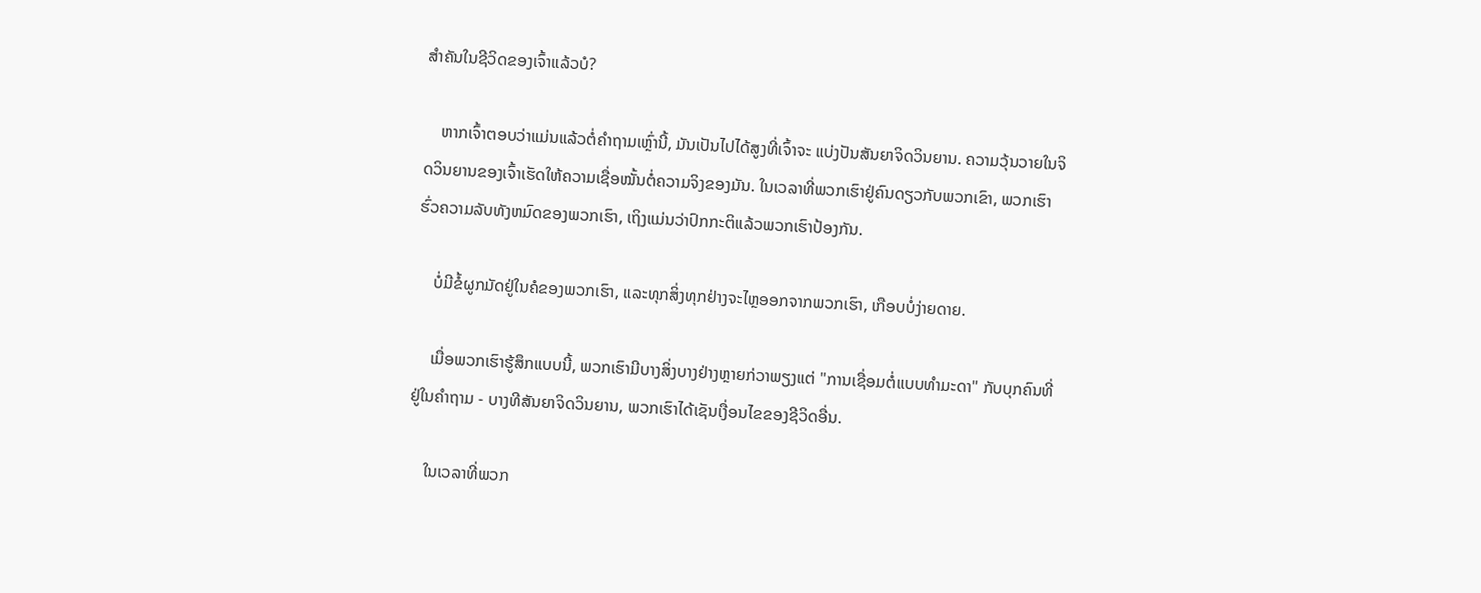ສຳຄັນໃນຊີວິດຂອງເຈົ້າແລ້ວບໍ?

    ຫາກເຈົ້າຕອບວ່າແມ່ນແລ້ວຕໍ່ຄຳຖາມເຫຼົ່ານີ້, ມັນເປັນໄປໄດ້ສູງທີ່ເຈົ້າຈະ ແບ່ງປັນສັນຍາຈິດວິນຍານ. ຄວາມວຸ້ນວາຍໃນຈິດວິນຍານຂອງເຈົ້າເຮັດໃຫ້ຄວາມເຊື່ອໝັ້ນຕໍ່ຄວາມຈິງຂອງມັນ. ໃນເວລາທີ່ພວກເຮົາຢູ່ຄົນດຽວກັບພວກເຂົາ, ພວກເຮົາຮົ່ວຄວາມລັບທັງຫມົດຂອງພວກເຮົາ, ເຖິງແມ່ນວ່າປົກກະຕິແລ້ວພວກເຮົາປ້ອງກັນ.

    ບໍ່ມີຂໍ້ຜູກມັດຢູ່ໃນຄໍຂອງພວກເຮົາ, ແລະທຸກສິ່ງທຸກຢ່າງຈະໄຫຼອອກຈາກພວກເຮົາ, ເກືອບບໍ່ງ່າຍດາຍ.

    ເມື່ອພວກເຮົາຮູ້ສຶກແບບນີ້, ພວກເຮົາມີບາງສິ່ງບາງຢ່າງຫຼາຍກ່ວາພຽງແຕ່ "ການເຊື່ອມຕໍ່ແບບທໍາມະດາ" ກັບບຸກຄົນທີ່ຢູ່ໃນຄໍາຖາມ - ບາງທີສັນຍາຈິດວິນຍານ, ພວກເຮົາໄດ້ເຊັນເງື່ອນໄຂຂອງຊີວິດອື່ນ.

    ໃນເວລາທີ່ພວກ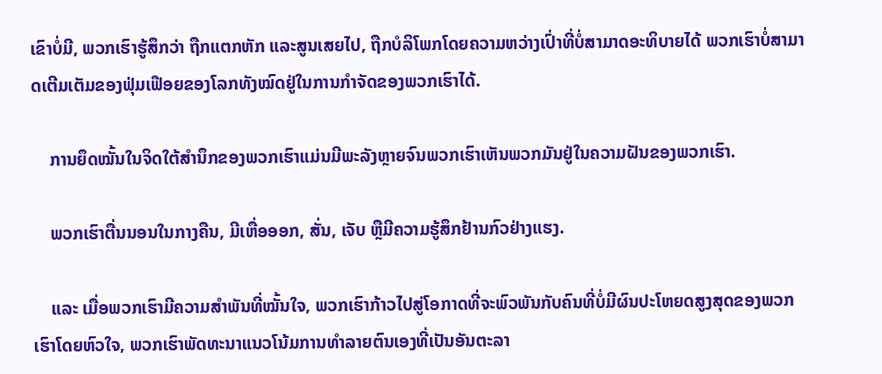ເຂົາບໍ່ມີ, ພວກເຮົາຮູ້ສຶກວ່າ ຖືກແຕກຫັກ ແລະສູນເສຍໄປ, ຖືກບໍລິໂພກໂດຍຄວາມຫວ່າງເປົ່າທີ່ບໍ່ສາມາດອະທິບາຍໄດ້ ພວກເຮົາບໍ່ສາມາດເຕີມເຕັມຂອງຟຸ່ມເຟືອຍຂອງໂລກທັງໝົດຢູ່ໃນການກໍາຈັດຂອງພວກເຮົາໄດ້.

    ການຍຶດໝັ້ນໃນຈິດໃຕ້ສຳນຶກຂອງພວກເຮົາແມ່ນມີພະລັງຫຼາຍຈົນພວກເຮົາເຫັນພວກມັນຢູ່ໃນຄວາມຝັນຂອງພວກເຮົາ.

    ພວກເຮົາຕື່ນນອນໃນກາງຄືນ, ມີເຫື່ອອອກ, ສັ່ນ, ເຈັບ ຫຼືມີຄວາມຮູ້ສຶກຢ້ານກົວຢ່າງແຮງ.

    ແລະ ເມື່ອພວກເຮົາມີຄວາມສຳພັນທີ່ໝັ້ນໃຈ, ພວກເຮົາກ້າວໄປສູ່ໂອກາດທີ່ຈະພົວພັນກັບຄົນທີ່ບໍ່ມີຜົນປະໂຫຍດສູງສຸດຂອງພວກເຮົາໂດຍຫົວໃຈ, ພວກເຮົາພັດທະນາແນວໂນ້ມການທໍາລາຍຕົນເອງທີ່ເປັນອັນຕະລາ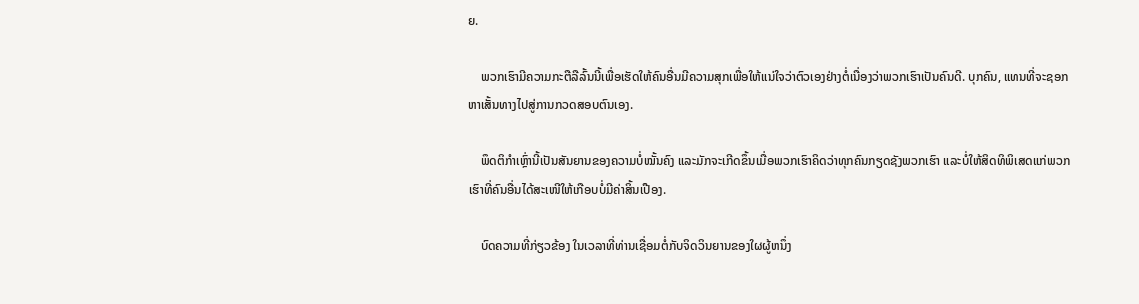ຍ.

    ພວກເຮົາມີຄວາມກະຕືລືລົ້ນນີ້ເພື່ອເຮັດໃຫ້ຄົນອື່ນມີຄວາມສຸກເພື່ອໃຫ້ແນ່ໃຈວ່າຕົວເອງຢ່າງຕໍ່ເນື່ອງວ່າພວກເຮົາເປັນຄົນດີ. ບຸກຄົນ, ແທນທີ່ຈະຊອກຫາເສັ້ນທາງໄປສູ່ການກວດສອບຕົນເອງ.

    ພຶດຕິກຳເຫຼົ່ານີ້ເປັນສັນຍານຂອງຄວາມບໍ່ໝັ້ນຄົງ ແລະມັກຈະເກີດຂຶ້ນເມື່ອພວກເຮົາຄິດວ່າທຸກຄົນກຽດຊັງພວກເຮົາ ແລະບໍ່ໃຫ້ສິດທິພິເສດແກ່ພວກເຮົາທີ່ຄົນອື່ນໄດ້ສະເໜີໃຫ້ເກືອບບໍ່ມີຄ່າສິ້ນເປືອງ.

    ບົດຄວາມທີ່ກ່ຽວຂ້ອງ ໃນເວລາທີ່ທ່ານເຊື່ອມຕໍ່ກັບຈິດວິນຍານຂອງໃຜຜູ້ຫນຶ່ງ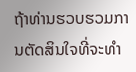ຖ້າທ່ານຮວບຮວມການຕັດສິນໃຈທີ່ຈະທໍາ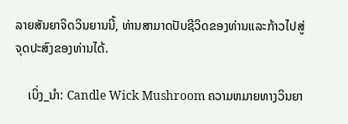ລາຍສັນຍາຈິດວິນຍານນີ້, ທ່ານສາມາດປັບຊີວິດຂອງທ່ານແລະກ້າວໄປສູ່ຈຸດປະສົງຂອງທ່ານໄດ້.

    ເບິ່ງ_ນຳ: Candle Wick Mushroom ຄວາມຫມາຍທາງວິນຍາ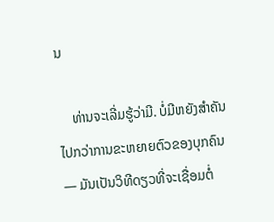ນ

    ທ່ານຈະເລີ່ມຮູ້ວ່າມີ. ບໍ່ມີຫຍັງສຳຄັນໄປກວ່າການຂະຫຍາຍຕົວຂອງບຸກຄົນ — ມັນເປັນວິທີດຽວທີ່ຈະເຊື່ອມຕໍ່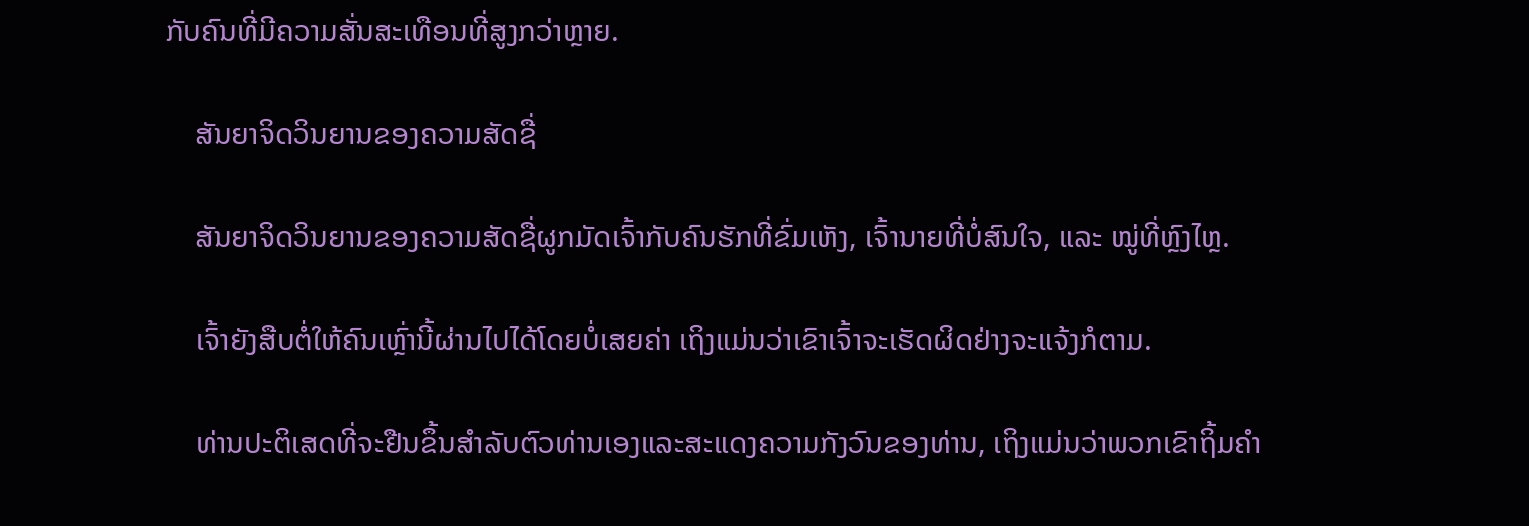ກັບຄົນທີ່ມີຄວາມສັ່ນສະເທືອນທີ່ສູງກວ່າຫຼາຍ.

    ສັນຍາຈິດວິນຍານຂອງຄວາມສັດຊື່

    ສັນຍາຈິດວິນຍານຂອງຄວາມສັດຊື່ຜູກມັດເຈົ້າກັບຄົນຮັກທີ່ຂົ່ມເຫັງ, ເຈົ້ານາຍທີ່ບໍ່ສົນໃຈ, ແລະ ໝູ່ທີ່ຫຼົງໄຫຼ.

    ເຈົ້າຍັງສືບຕໍ່ໃຫ້ຄົນເຫຼົ່ານີ້ຜ່ານໄປໄດ້ໂດຍບໍ່ເສຍຄ່າ ເຖິງແມ່ນວ່າເຂົາເຈົ້າຈະເຮັດຜິດຢ່າງຈະແຈ້ງກໍຕາມ.

    ທ່ານປະຕິເສດທີ່ຈະຢືນຂຶ້ນສໍາລັບຕົວທ່ານເອງແລະສະແດງຄວາມກັງວົນຂອງທ່ານ, ເຖິງແມ່ນວ່າພວກເຂົາຖິ້ມຄໍາ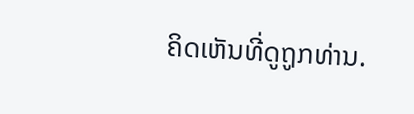ຄິດເຫັນທີ່ດູຖູກທ່ານ.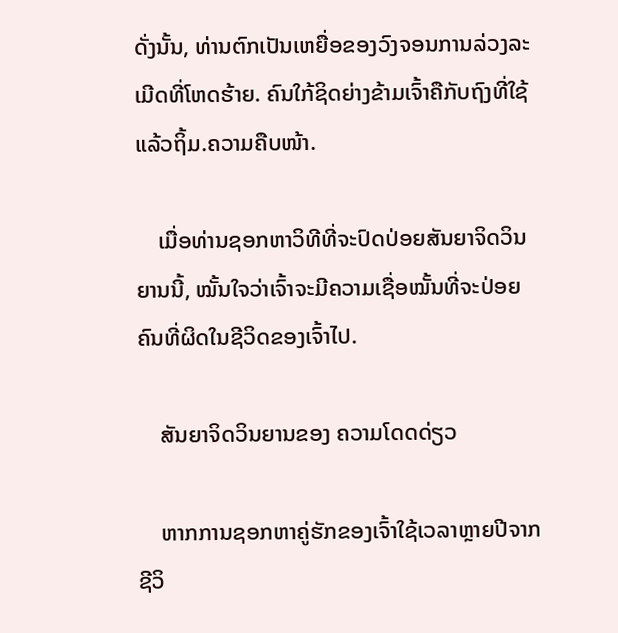ດັ່ງນັ້ນ, ທ່ານຕົກເປັນເຫຍື່ອຂອງວົງຈອນການລ່ວງລະເມີດທີ່ໂຫດຮ້າຍ. ຄົນໃກ້ຊິດຍ່າງຂ້າມເຈົ້າຄືກັບຖົງທີ່ໃຊ້ແລ້ວຖິ້ມ.ຄວາມຄືບໜ້າ.

    ເມື່ອທ່ານຊອກຫາວິທີທີ່ຈະປົດປ່ອຍສັນຍາຈິດວິນຍານນີ້, ໝັ້ນໃຈວ່າເຈົ້າຈະມີຄວາມເຊື່ອໝັ້ນທີ່ຈະປ່ອຍຄົນທີ່ຜິດໃນຊີວິດຂອງເຈົ້າໄປ.

    ສັນຍາຈິດວິນຍານຂອງ ຄວາມໂດດດ່ຽວ

    ຫາກການຊອກຫາຄູ່ຮັກຂອງເຈົ້າໃຊ້ເວລາຫຼາຍປີຈາກຊີວິ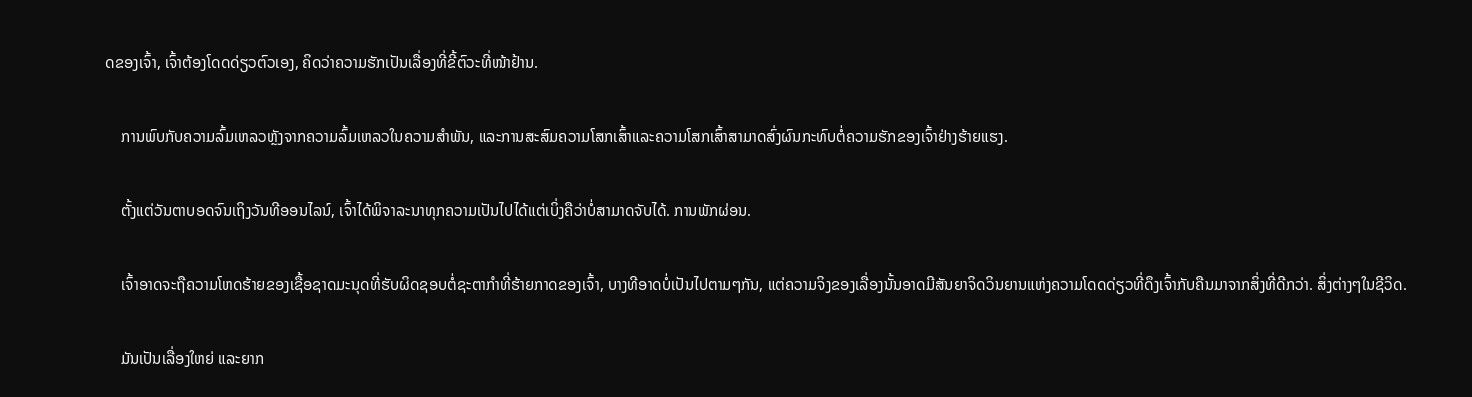ດຂອງເຈົ້າ, ເຈົ້າຕ້ອງໂດດດ່ຽວຕົວເອງ, ຄິດວ່າຄວາມຮັກເປັນເລື່ອງທີ່ຂີ້ຕົວະທີ່ໜ້າຢ້ານ.

    ການພົບກັບຄວາມລົ້ມເຫລວຫຼັງຈາກຄວາມລົ້ມເຫລວໃນຄວາມສໍາພັນ, ແລະການສະສົມຄວາມໂສກເສົ້າແລະຄວາມໂສກເສົ້າສາມາດສົ່ງຜົນກະທົບຕໍ່ຄວາມຮັກຂອງເຈົ້າຢ່າງຮ້າຍແຮງ.

    ຕັ້ງແຕ່ວັນຕາບອດຈົນເຖິງວັນທີອອນໄລນ໌, ເຈົ້າໄດ້ພິຈາລະນາທຸກຄວາມເປັນໄປໄດ້ແຕ່ເບິ່ງຄືວ່າບໍ່ສາມາດຈັບໄດ້. ການພັກຜ່ອນ.

    ເຈົ້າອາດຈະຖືຄວາມໂຫດຮ້າຍຂອງເຊື້ອຊາດມະນຸດທີ່ຮັບຜິດຊອບຕໍ່ຊະຕາກຳທີ່ຮ້າຍກາດຂອງເຈົ້າ, ບາງທີອາດບໍ່ເປັນໄປຕາມໆກັນ, ແຕ່ຄວາມຈິງຂອງເລື່ອງນັ້ນອາດມີສັນຍາຈິດວິນຍານແຫ່ງຄວາມໂດດດ່ຽວທີ່ດຶງເຈົ້າກັບຄືນມາຈາກສິ່ງທີ່ດີກວ່າ. ສິ່ງຕ່າງໆໃນຊີວິດ.

    ມັນເປັນເລື່ອງໃຫຍ່ ແລະຍາກ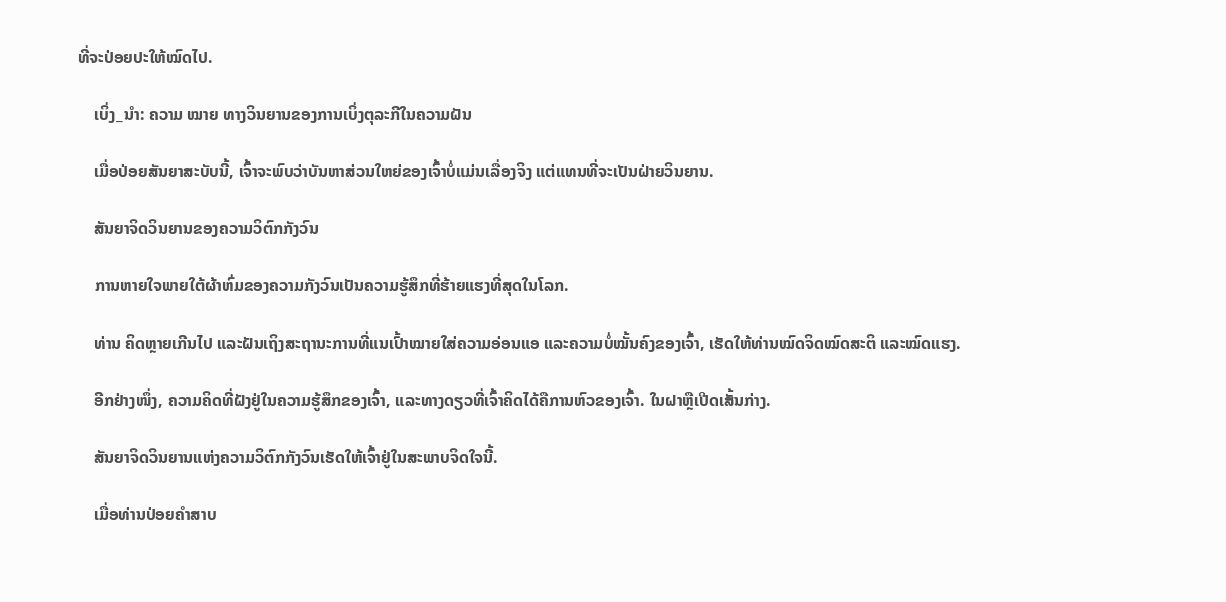ທີ່ຈະປ່ອຍປະໃຫ້ໝົດໄປ.

    ເບິ່ງ_ນຳ: ຄວາມ ໝາຍ ທາງວິນຍານຂອງການເບິ່ງຕຸລະກີໃນຄວາມຝັນ

    ເມື່ອປ່ອຍສັນຍາສະບັບນີ້, ເຈົ້າຈະພົບວ່າບັນຫາສ່ວນໃຫຍ່ຂອງເຈົ້າບໍ່ແມ່ນເລື່ອງຈິງ ແຕ່ແທນທີ່ຈະເປັນຝ່າຍວິນຍານ.

    ສັນຍາຈິດວິນຍານຂອງຄວາມວິຕົກກັງວົນ

    ການຫາຍໃຈພາຍໃຕ້ຜ້າຫົ່ມຂອງຄວາມກັງວົນເປັນຄວາມຮູ້ສຶກທີ່ຮ້າຍແຮງທີ່ສຸດໃນໂລກ.

    ທ່ານ ຄິດຫຼາຍເກີນໄປ ແລະຝັນເຖິງສະຖານະການທີ່ແນເປົ້າໝາຍໃສ່ຄວາມອ່ອນແອ ແລະຄວາມບໍ່ໝັ້ນຄົງຂອງເຈົ້າ, ເຮັດໃຫ້ທ່ານໝົດຈິດໝົດສະຕິ ແລະໝົດແຮງ.

    ອີກຢ່າງໜຶ່ງ, ຄວາມຄິດທີ່ຝັງຢູ່ໃນຄວາມຮູ້ສຶກຂອງເຈົ້າ, ແລະທາງດຽວທີ່ເຈົ້າຄິດໄດ້ຄືການຫົວຂອງເຈົ້າ. ໃນຝາຫຼືເປີດເສັ້ນກ່າງ.

    ສັນຍາຈິດວິນຍານແຫ່ງຄວາມວິຕົກກັງວົນເຮັດໃຫ້ເຈົ້າຢູ່ໃນສະພາບຈິດໃຈນີ້.

    ເມື່ອທ່ານປ່ອຍຄຳສາບ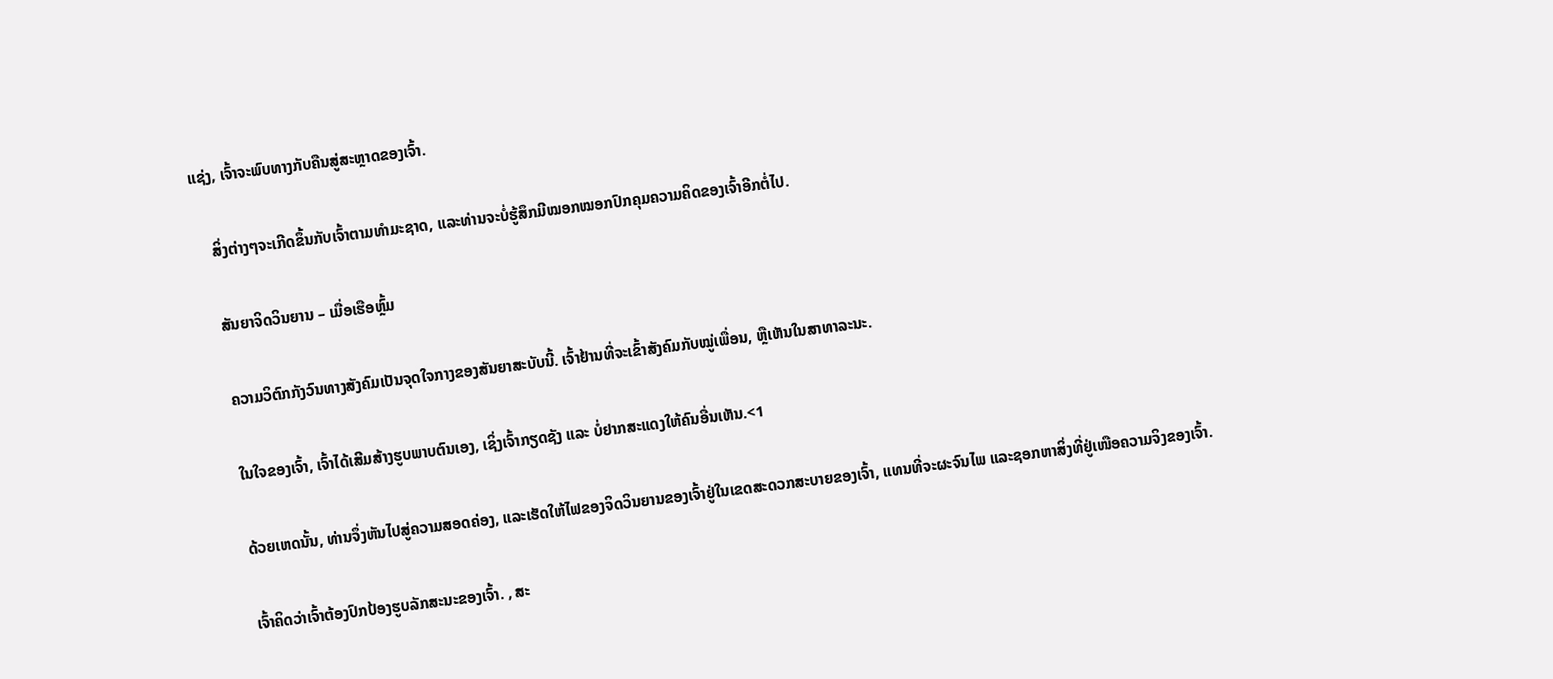ແຊ່ງ, ເຈົ້າຈະພົບທາງກັບຄືນສູ່ສະຫຼາດຂອງເຈົ້າ.

    ສິ່ງຕ່າງໆຈະເກີດຂຶ້ນກັບເຈົ້າຕາມທຳມະຊາດ, ແລະທ່ານຈະບໍ່ຮູ້ສຶກມີໝອກໝອກປົກຄຸມຄວາມຄິດຂອງເຈົ້າອີກຕໍ່ໄປ.

    ສັນຍາຈິດວິນຍານ – ເມື່ອເຮືອຫຼົ້ມ

    ຄວາມວິຕົກກັງວົນທາງສັງຄົມເປັນຈຸດໃຈກາງຂອງສັນຍາສະບັບນີ້. ເຈົ້າຢ້ານທີ່ຈະເຂົ້າສັງຄົມກັບໝູ່ເພື່ອນ, ຫຼືເຫັນໃນສາທາລະນະ.

    ໃນໃຈຂອງເຈົ້າ, ເຈົ້າໄດ້ເສີມສ້າງຮູບພາບຕົນເອງ, ເຊິ່ງເຈົ້າກຽດຊັງ ແລະ ບໍ່ຢາກສະແດງໃຫ້ຄົນອື່ນເຫັນ.<1

    ດ້ວຍເຫດນັ້ນ, ທ່ານຈຶ່ງຫັນໄປສູ່ຄວາມສອດຄ່ອງ, ແລະເຮັດໃຫ້ໄຟຂອງຈິດວິນຍານຂອງເຈົ້າຢູ່ໃນເຂດສະດວກສະບາຍຂອງເຈົ້າ, ແທນທີ່ຈະຜະຈົນໄພ ແລະຊອກຫາສິ່ງທີ່ຢູ່ເໜືອຄວາມຈິງຂອງເຈົ້າ.

    ເຈົ້າຄິດວ່າເຈົ້າຕ້ອງປົກປ້ອງຮູບລັກສະນະຂອງເຈົ້າ. , ສະ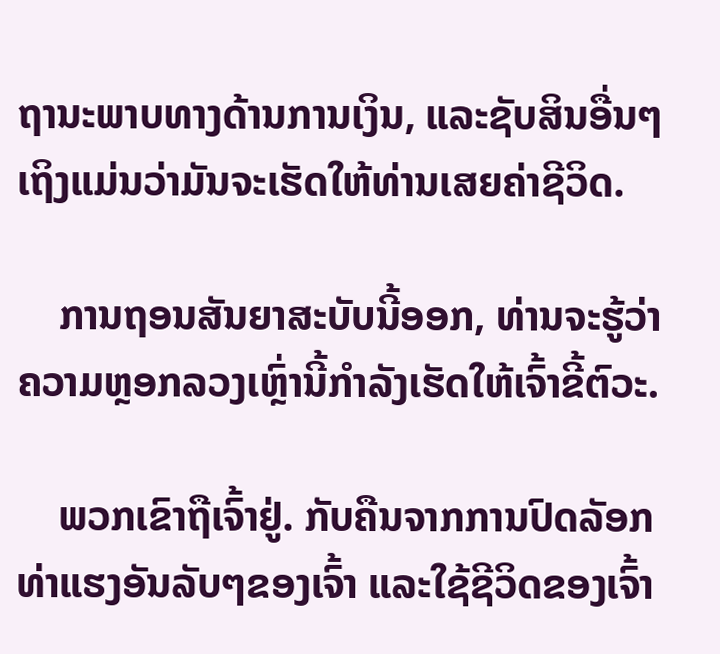ຖານະພາບທາງດ້ານການເງິນ, ແລະຊັບສິນອື່ນໆເຖິງແມ່ນວ່າມັນຈະເຮັດໃຫ້ທ່ານເສຍຄ່າຊີວິດ.

    ການຖອນສັນຍາສະບັບນີ້ອອກ, ທ່ານຈະຮູ້ວ່າຄວາມຫຼອກລວງເຫຼົ່ານີ້ກໍາລັງເຮັດໃຫ້ເຈົ້າຂີ້ຕົວະ.

    ພວກເຂົາຖືເຈົ້າຢູ່. ກັບຄືນຈາກການປົດລັອກທ່າແຮງອັນລັບໆຂອງເຈົ້າ ແລະໃຊ້ຊີວິດຂອງເຈົ້າ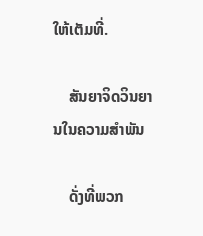ໃຫ້ເຕັມທີ່.

    ສັນຍາຈິດວິນຍານໃນຄວາມສຳພັນ

    ດັ່ງທີ່ພວກ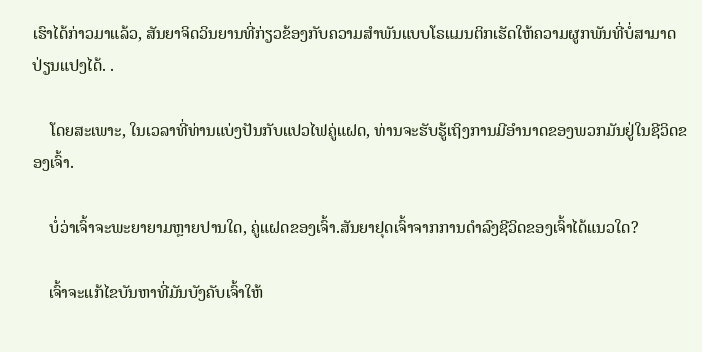ເຮົາໄດ້ກ່າວມາແລ້ວ, ສັນຍາຈິດວິນຍານທີ່ກ່ຽວຂ້ອງກັບຄວາມສຳພັນແບບໂຣແມນຕິກເຮັດໃຫ້ຄວາມຜູກພັນທີ່ບໍ່ສາມາດປ່ຽນແປງໄດ້. .

    ໂດຍສະເພາະ, ໃນເວລາທີ່ທ່ານແບ່ງປັນກັບແປວໄຟຄູ່ແຝດ, ທ່ານຈະຮັບຮູ້ເຖິງການມີອຳນາດຂອງພວກມັນຢູ່ໃນຊີວິດຂອງເຈົ້າ.

    ບໍ່ວ່າເຈົ້າຈະພະຍາຍາມຫຼາຍປານໃດ, ຄູ່ແຝດຂອງເຈົ້າ.ສັນຍາຢຸດເຈົ້າຈາກການດໍາລົງຊີວິດຂອງເຈົ້າໄດ້ແນວໃດ?

    ເຈົ້າຈະແກ້ໄຂບັນຫາທີ່ມັນບັງຄັບເຈົ້າໃຫ້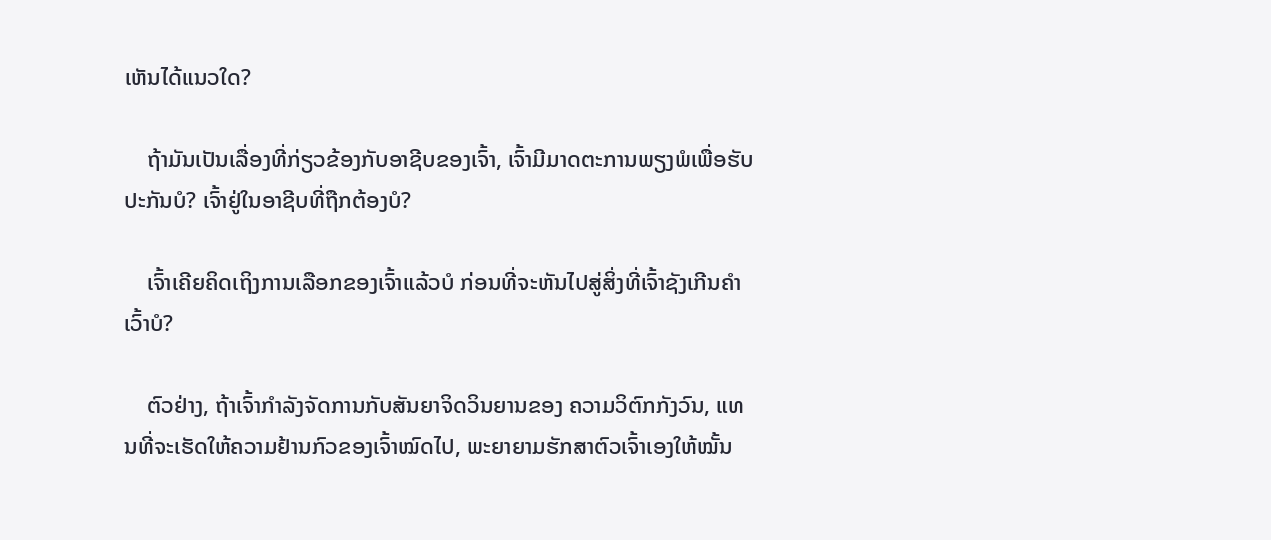ເຫັນໄດ້ແນວໃດ?

    ຖ້າມັນເປັນເລື່ອງທີ່ກ່ຽວຂ້ອງກັບອາຊີບຂອງເຈົ້າ, ເຈົ້າມີມາດຕະການພຽງພໍເພື່ອຮັບປະກັນບໍ? ເຈົ້າຢູ່ໃນອາຊີບທີ່ຖືກຕ້ອງບໍ?

    ເຈົ້າເຄີຍຄິດເຖິງການເລືອກຂອງເຈົ້າແລ້ວບໍ ກ່ອນທີ່ຈະຫັນໄປສູ່ສິ່ງທີ່ເຈົ້າຊັງເກີນຄຳເວົ້າບໍ?

    ຕົວຢ່າງ, ຖ້າເຈົ້າກຳລັງຈັດການກັບສັນຍາຈິດວິນຍານຂອງ ຄວາມວິຕົກກັງວົນ, ແທນທີ່ຈະເຮັດໃຫ້ຄວາມຢ້ານກົວຂອງເຈົ້າໝົດໄປ, ພະຍາຍາມຮັກສາຕົວເຈົ້າເອງໃຫ້ໝັ້ນ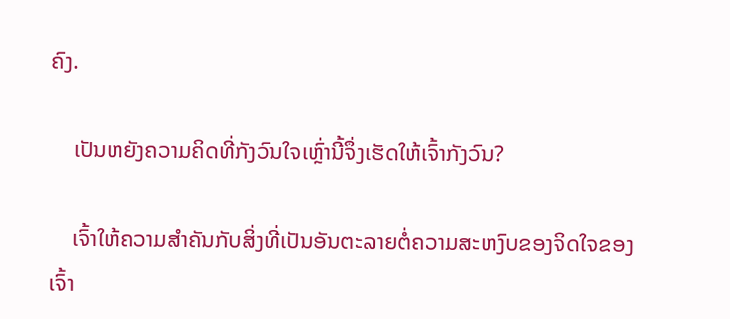ຄົງ.

    ເປັນຫຍັງຄວາມຄິດທີ່ກັງວົນໃຈເຫຼົ່ານີ້ຈຶ່ງເຮັດໃຫ້ເຈົ້າກັງວົນ?

    ເຈົ້າໃຫ້ຄວາມສຳຄັນກັບສິ່ງທີ່ເປັນອັນຕະລາຍຕໍ່ຄວາມສະຫງົບຂອງຈິດໃຈຂອງເຈົ້າ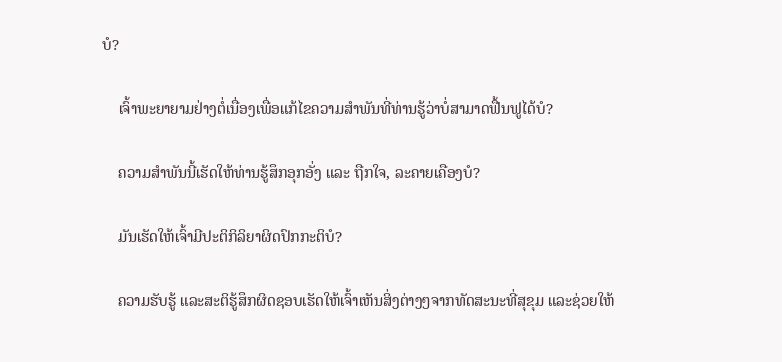ບໍ?

    ເຈົ້າພະຍາຍາມຢ່າງຕໍ່ເນື່ອງເພື່ອແກ້ໄຂຄວາມສຳພັນທີ່ທ່ານຮູ້ວ່າບໍ່ສາມາດຟື້ນຟູໄດ້ບໍ?

    ຄວາມສຳພັນນີ້ເຮັດໃຫ້ທ່ານຮູ້ສຶກອຸກອັ່ງ ແລະ ຖືກໃຈ, ລະຄາຍເຄືອງບໍ?

    ມັນເຮັດໃຫ້ເຈົ້າມີປະຕິກິລິຍາຜິດປົກກະຕິບໍ?

    ຄວາມຮັບຮູ້ ແລະສະຕິຮູ້ສຶກຜິດຊອບເຮັດໃຫ້ເຈົ້າເຫັນສິ່ງຕ່າງໆຈາກທັດສະນະທີ່ສຸຂຸມ ແລະຊ່ວຍໃຫ້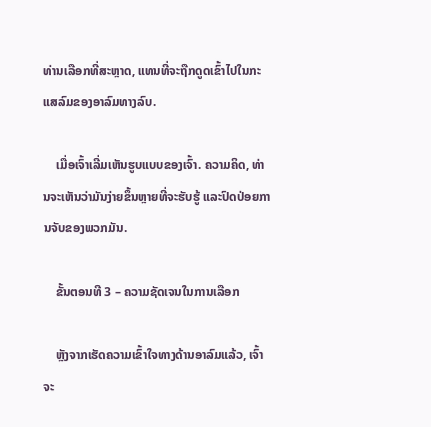ທ່ານເລືອກທີ່ສະຫຼາດ, ແທນທີ່ຈະຖືກດູດເຂົ້າໄປໃນກະແສລົມຂອງອາລົມທາງລົບ.

    ເມື່ອເຈົ້າເລີ່ມເຫັນຮູບແບບຂອງເຈົ້າ. ຄວາມຄິດ, ທ່ານຈະເຫັນວ່າມັນງ່າຍຂຶ້ນຫຼາຍທີ່ຈະຮັບຮູ້ ແລະປົດປ່ອຍການຈັບຂອງພວກມັນ.

    ຂັ້ນຕອນທີ 3 – ຄວາມຊັດເຈນໃນການເລືອກ

    ຫຼັງຈາກເຮັດຄວາມເຂົ້າໃຈທາງດ້ານອາລົມແລ້ວ, ເຈົ້າຈະ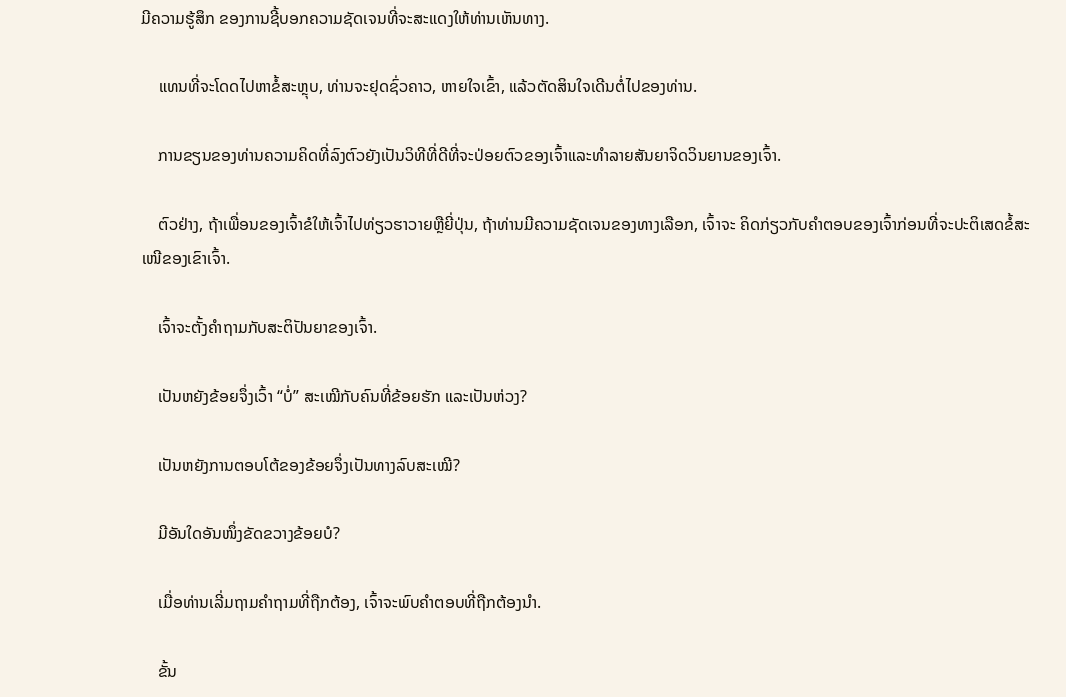ມີຄວາມຮູ້ສຶກ ຂອງການຊີ້ບອກຄວາມຊັດເຈນທີ່ຈະສະແດງໃຫ້ທ່ານເຫັນທາງ.

    ແທນທີ່ຈະໂດດໄປຫາຂໍ້ສະຫຼຸບ, ທ່ານຈະຢຸດຊົ່ວຄາວ, ຫາຍໃຈເຂົ້າ, ແລ້ວຕັດສິນໃຈເດີນຕໍ່ໄປຂອງທ່ານ.

    ການຂຽນຂອງທ່ານຄວາມຄິດທີ່ລົງຕົວຍັງເປັນວິທີທີ່ດີທີ່ຈະປ່ອຍຕົວຂອງເຈົ້າແລະທໍາລາຍສັນຍາຈິດວິນຍານຂອງເຈົ້າ.

    ຕົວຢ່າງ, ຖ້າເພື່ອນຂອງເຈົ້າຂໍໃຫ້ເຈົ້າໄປທ່ຽວຮາວາຍຫຼືຍີ່ປຸ່ນ, ຖ້າທ່ານມີຄວາມຊັດເຈນຂອງທາງເລືອກ, ເຈົ້າຈະ ຄິດກ່ຽວກັບຄຳຕອບຂອງເຈົ້າກ່ອນທີ່ຈະປະຕິເສດຂໍ້ສະເໜີຂອງເຂົາເຈົ້າ.

    ເຈົ້າຈະຕັ້ງຄຳຖາມກັບສະຕິປັນຍາຂອງເຈົ້າ.

    ເປັນຫຍັງຂ້ອຍຈຶ່ງເວົ້າ “ບໍ່” ສະເໝີກັບຄົນທີ່ຂ້ອຍຮັກ ແລະເປັນຫ່ວງ?

    ເປັນຫຍັງການຕອບໂຕ້ຂອງຂ້ອຍຈຶ່ງເປັນທາງລົບສະເໝີ?

    ມີອັນໃດອັນໜຶ່ງຂັດຂວາງຂ້ອຍບໍ?

    ເມື່ອທ່ານເລີ່ມຖາມຄຳຖາມທີ່ຖືກຕ້ອງ, ເຈົ້າຈະພົບຄຳຕອບທີ່ຖືກຕ້ອງນຳ.

    ຂັ້ນ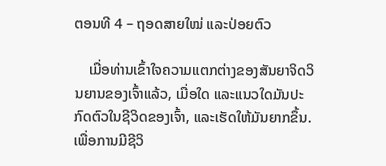ຕອນທີ 4 – ຖອດສາຍໃໝ່ ແລະປ່ອຍຕົວ

    ເມື່ອທ່ານເຂົ້າໃຈຄວາມແຕກຕ່າງຂອງສັນຍາຈິດວິນຍານຂອງເຈົ້າແລ້ວ, ເມື່ອໃດ ແລະແນວໃດມັນປະກົດຕົວໃນຊີວິດຂອງເຈົ້າ, ແລະເຮັດໃຫ້ມັນຍາກຂຶ້ນ. ເພື່ອການມີຊີວິ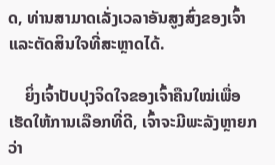ດ, ທ່ານສາມາດເລັ່ງເວລາອັນສູງສົ່ງຂອງເຈົ້າ ແລະຕັດສິນໃຈທີ່ສະຫຼາດໄດ້.

    ຍິ່ງເຈົ້າປັບປຸງຈິດໃຈຂອງເຈົ້າຄືນໃໝ່ເພື່ອເຮັດໃຫ້ການເລືອກທີ່ດີ, ເຈົ້າຈະມີພະລັງຫຼາຍກວ່າ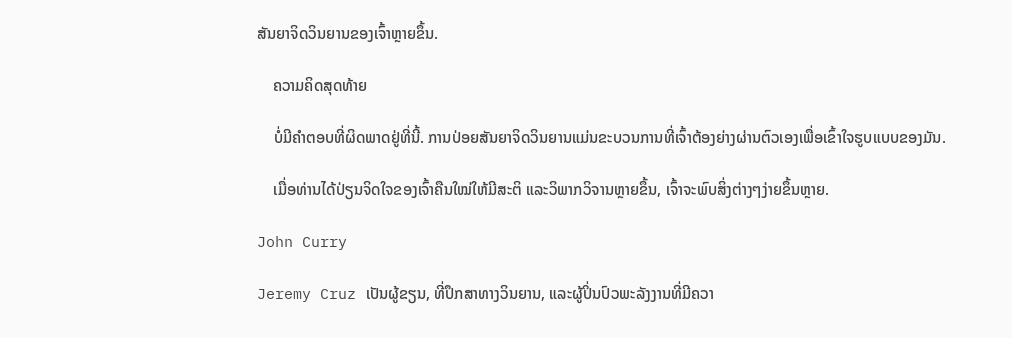ສັນຍາຈິດວິນຍານຂອງເຈົ້າຫຼາຍຂຶ້ນ.

    ຄວາມຄິດສຸດທ້າຍ

    ບໍ່ມີຄໍາຕອບທີ່ຜິດພາດຢູ່ທີ່ນີ້. ການປ່ອຍສັນຍາຈິດວິນຍານແມ່ນຂະບວນການທີ່ເຈົ້າຕ້ອງຍ່າງຜ່ານຕົວເອງເພື່ອເຂົ້າໃຈຮູບແບບຂອງມັນ.

    ເມື່ອທ່ານໄດ້ປ່ຽນຈິດໃຈຂອງເຈົ້າຄືນໃໝ່ໃຫ້ມີສະຕິ ແລະວິພາກວິຈານຫຼາຍຂຶ້ນ, ເຈົ້າຈະພົບສິ່ງຕ່າງໆງ່າຍຂຶ້ນຫຼາຍ.

John Curry

Jeremy Cruz ເປັນຜູ້ຂຽນ, ທີ່ປຶກສາທາງວິນຍານ, ແລະຜູ້ປິ່ນປົວພະລັງງານທີ່ມີຄວາ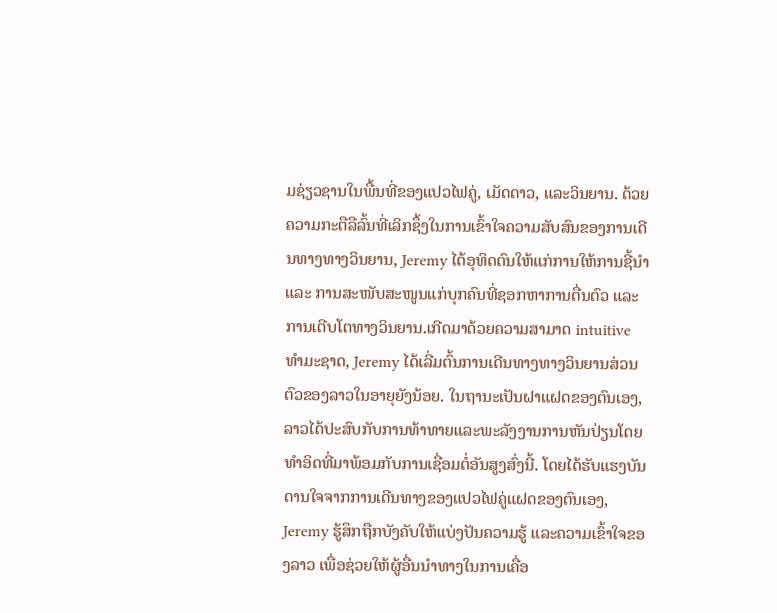ມຊ່ຽວຊານໃນພື້ນທີ່ຂອງແປວໄຟຄູ່, ເມັດດາວ, ແລະວິນຍານ. ດ້ວຍຄວາມກະຕືລືລົ້ນທີ່ເລິກຊຶ້ງໃນການເຂົ້າໃຈຄວາມສັບສົນຂອງການເດີນທາງທາງວິນຍານ, Jeremy ໄດ້ອຸທິດຕົນໃຫ້ແກ່ການໃຫ້ການຊີ້ນຳ ແລະ ການສະໜັບສະໜູນແກ່ບຸກຄົນທີ່ຊອກຫາການຕື່ນຕົວ ແລະ ການເຕີບໂຕທາງວິນຍານ.ເກີດມາດ້ວຍຄວາມສາມາດ intuitive ທໍາມະຊາດ, Jeremy ໄດ້ເລີ່ມຕົ້ນການເດີນທາງທາງວິນຍານສ່ວນຕົວຂອງລາວໃນອາຍຸຍັງນ້ອຍ. ໃນຖານະເປັນຝາແຝດຂອງຕົນເອງ, ລາວໄດ້ປະສົບກັບການທ້າທາຍແລະພະລັງງານການຫັນປ່ຽນໂດຍທໍາອິດທີ່ມາພ້ອມກັບການເຊື່ອມຕໍ່ອັນສູງສົ່ງນີ້. ໂດຍໄດ້ຮັບແຮງບັນດານໃຈຈາກການເດີນທາງຂອງແປວໄຟຄູ່ແຝດຂອງຕົນເອງ, Jeremy ຮູ້ສຶກຖືກບັງຄັບໃຫ້ແບ່ງປັນຄວາມຮູ້ ແລະຄວາມເຂົ້າໃຈຂອງລາວ ເພື່ອຊ່ວຍໃຫ້ຜູ້ອື່ນນໍາທາງໃນການເຄື່ອ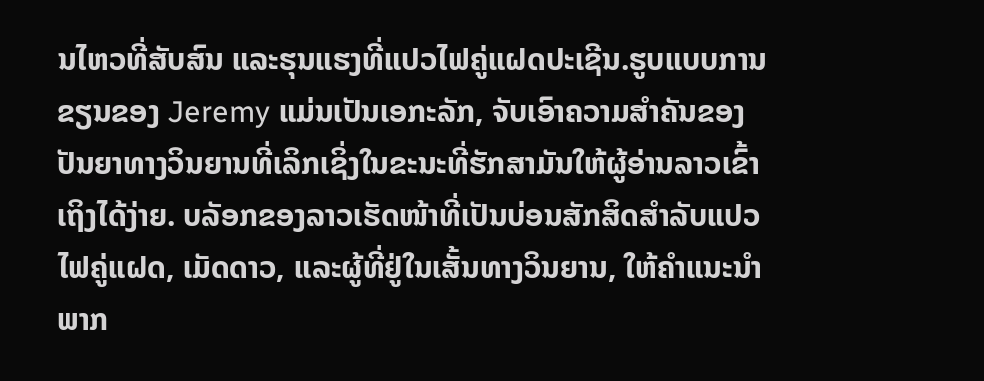ນໄຫວທີ່ສັບສົນ ແລະຮຸນແຮງທີ່ແປວໄຟຄູ່ແຝດປະເຊີນ.ຮູບແບບການຂຽນຂອງ Jeremy ແມ່ນເປັນເອກະລັກ, ຈັບເອົາຄວາມສໍາຄັນຂອງປັນຍາທາງວິນຍານທີ່ເລິກເຊິ່ງໃນຂະນະທີ່ຮັກສາມັນໃຫ້ຜູ້ອ່ານລາວເຂົ້າເຖິງໄດ້ງ່າຍ. ບລັອກຂອງລາວເຮັດໜ້າທີ່ເປັນບ່ອນສັກສິດສຳລັບແປວໄຟຄູ່ແຝດ, ເມັດດາວ, ແລະຜູ້ທີ່ຢູ່ໃນເສັ້ນທາງວິນຍານ, ໃຫ້ຄໍາແນະນໍາພາກ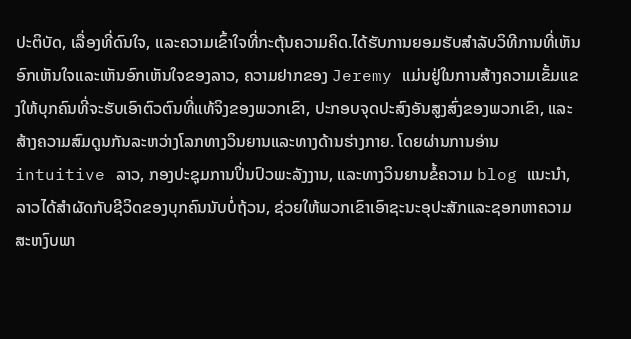ປະຕິບັດ, ເລື່ອງທີ່ດົນໃຈ, ແລະຄວາມເຂົ້າໃຈທີ່ກະຕຸ້ນຄວາມຄິດ.ໄດ້ຮັບການຍອມຮັບສໍາລັບວິທີການທີ່ເຫັນອົກເຫັນໃຈແລະເຫັນອົກເຫັນໃຈຂອງລາວ, ຄວາມຢາກຂອງ Jeremy ແມ່ນຢູ່ໃນການສ້າງຄວາມເຂັ້ມແຂງໃຫ້ບຸກຄົນທີ່ຈະຮັບເອົາຕົວຕົນທີ່ແທ້ຈິງຂອງພວກເຂົາ, ປະກອບຈຸດປະສົງອັນສູງສົ່ງຂອງພວກເຂົາ, ແລະສ້າງຄວາມສົມດູນກັນລະຫວ່າງໂລກທາງວິນຍານແລະທາງດ້ານຮ່າງກາຍ. ໂດຍຜ່ານການອ່ານ intuitive ລາວ, ກອງປະຊຸມການປິ່ນປົວພະລັງງານ, ແລະທາງວິນຍານຂໍ້ຄວາມ blog ແນະນໍາ, ລາວໄດ້ສໍາຜັດກັບຊີວິດຂອງບຸກຄົນນັບບໍ່ຖ້ວນ, ຊ່ວຍໃຫ້ພວກເຂົາເອົາຊະນະອຸປະສັກແລະຊອກຫາຄວາມສະຫງົບພາ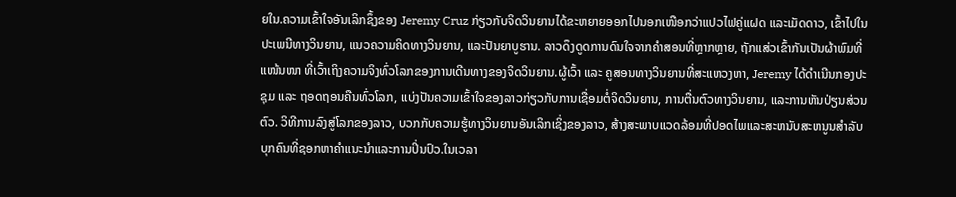ຍໃນ.ຄວາມເຂົ້າໃຈອັນເລິກຊຶ້ງຂອງ Jeremy Cruz ກ່ຽວກັບຈິດວິນຍານໄດ້ຂະຫຍາຍອອກໄປນອກເໜືອກວ່າແປວໄຟຄູ່ແຝດ ແລະເມັດດາວ, ເຂົ້າໄປໃນປະເພນີທາງວິນຍານ, ແນວຄວາມຄິດທາງວິນຍານ, ແລະປັນຍາບູຮານ. ລາວດຶງດູດການດົນໃຈຈາກຄຳສອນທີ່ຫຼາກຫຼາຍ, ຖັກແສ່ວເຂົ້າກັນເປັນຜ້າພົມທີ່ແໜ້ນໜາ ທີ່ເວົ້າເຖິງຄວາມຈິງທົ່ວໂລກຂອງການເດີນທາງຂອງຈິດວິນຍານ.ຜູ້ເວົ້າ ແລະ ຄູສອນທາງວິນຍານທີ່ສະແຫວງຫາ, Jeremy ໄດ້ດໍາເນີນກອງປະຊຸມ ແລະ ຖອດຖອນຄືນທົ່ວໂລກ, ແບ່ງປັນຄວາມເຂົ້າໃຈຂອງລາວກ່ຽວກັບການເຊື່ອມຕໍ່ຈິດວິນຍານ, ການຕື່ນຕົວທາງວິນຍານ, ແລະການຫັນປ່ຽນສ່ວນຕົວ. ວິທີການລົງສູ່ໂລກຂອງລາວ, ບວກກັບຄວາມຮູ້ທາງວິນຍານອັນເລິກເຊິ່ງຂອງລາວ, ສ້າງສະພາບແວດລ້ອມທີ່ປອດໄພແລະສະຫນັບສະຫນູນສໍາລັບບຸກຄົນທີ່ຊອກຫາຄໍາແນະນໍາແລະການປິ່ນປົວ.ໃນເວລາ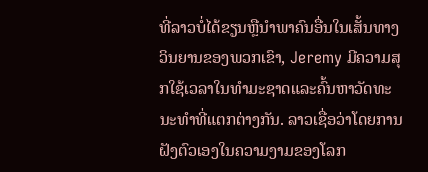ທີ່ລາວບໍ່ໄດ້ຂຽນຫຼືນໍາພາຄົນອື່ນໃນເສັ້ນທາງວິນຍານຂອງພວກເຂົາ, Jeremy ມີຄວາມສຸກໃຊ້ເວລາໃນທໍາມະຊາດແລະຄົ້ນຫາວັດທະນະທໍາທີ່ແຕກຕ່າງກັນ. ລາວເຊື່ອວ່າໂດຍການຝັງຕົວເອງໃນຄວາມງາມຂອງໂລກ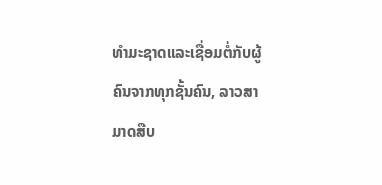ທໍາມະຊາດແລະເຊື່ອມຕໍ່ກັບຜູ້ຄົນຈາກທຸກຊັ້ນຄົນ, ລາວສາມາດສືບ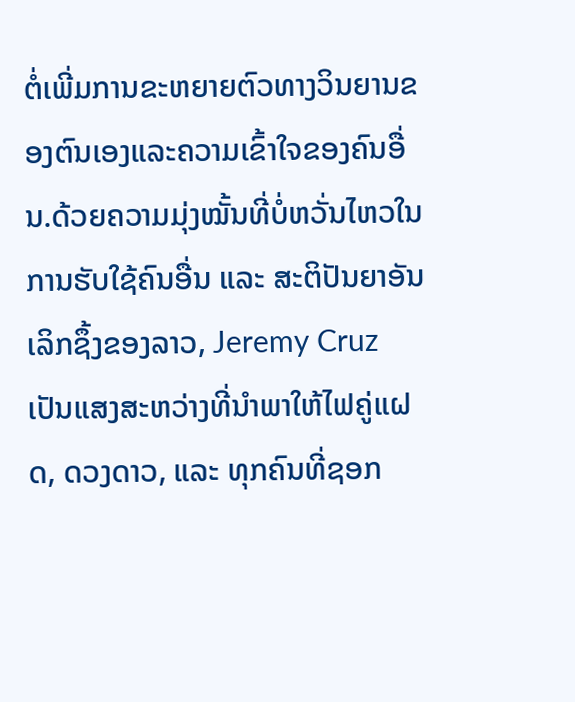ຕໍ່ເພີ່ມການຂະຫຍາຍຕົວທາງວິນຍານຂອງຕົນເອງແລະຄວາມເຂົ້າໃຈຂອງຄົນອື່ນ.ດ້ວຍຄວາມມຸ່ງໝັ້ນທີ່ບໍ່ຫວັ່ນໄຫວໃນການຮັບໃຊ້ຄົນອື່ນ ແລະ ສະຕິປັນຍາອັນເລິກຊຶ້ງຂອງລາວ, Jeremy Cruz ເປັນແສງສະຫວ່າງທີ່ນຳພາໃຫ້ໄຟຄູ່ແຝດ, ດວງດາວ, ແລະ ທຸກຄົນທີ່ຊອກ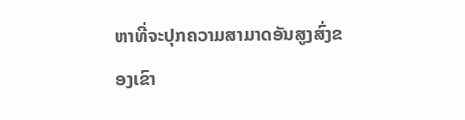ຫາທີ່ຈະປຸກຄວາມສາມາດອັນສູງສົ່ງຂອງເຂົາ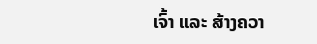ເຈົ້າ ແລະ ສ້າງຄວາ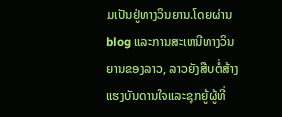ມເປັນຢູ່ທາງວິນຍານ.ໂດຍຜ່ານ blog ແລະການສະເຫນີທາງວິນຍານຂອງລາວ, ລາວຍັງສືບຕໍ່ສ້າງແຮງບັນດານໃຈແລະຊຸກຍູ້ຜູ້ທີ່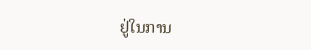ຢູ່ໃນການ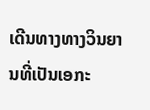ເດີນທາງທາງວິນຍານທີ່ເປັນເອກະ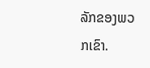ລັກຂອງພວກເຂົາ.